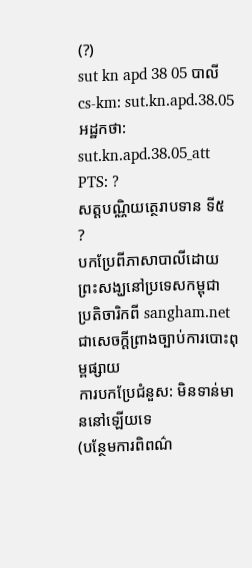(?)
sut kn apd 38 05 បាលី cs-km: sut.kn.apd.38.05 អដ្ឋកថា: sut.kn.apd.38.05_att PTS: ?
សត្តបណ្ណិយត្ថេរាបទាន ទី៥
?
បកប្រែពីភាសាបាលីដោយ
ព្រះសង្ឃនៅប្រទេសកម្ពុជា
ប្រតិចារិកពី sangham.net ជាសេចក្តីព្រាងច្បាប់ការបោះពុម្ពផ្សាយ
ការបកប្រែជំនួស: មិនទាន់មាននៅឡើយទេ
(បន្ថែមការពិពណ៌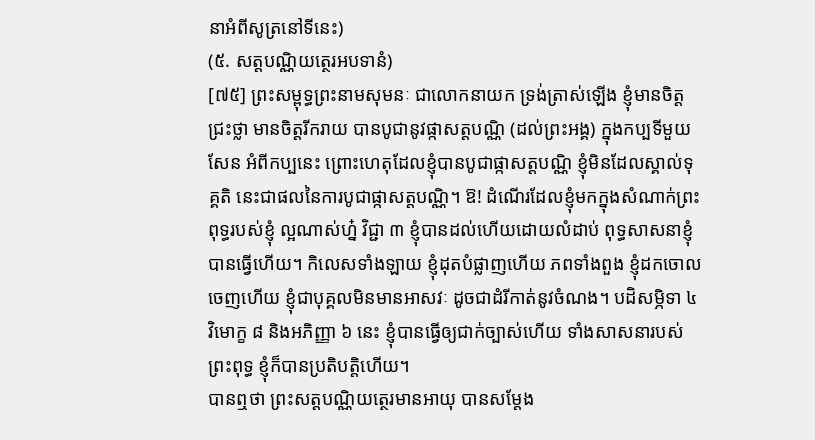នាអំពីសូត្រនៅទីនេះ)
(៥. សត្តបណ្ណិយត្ថេរអបទានំ)
[៧៥] ព្រះសម្ពុទ្ធព្រះនាមសុមនៈ ជាលោកនាយក ទ្រង់ត្រាស់ឡើង ខ្ញុំមានចិត្តជ្រះថ្លា មានចិត្តរីករាយ បានបូជានូវផ្កាសត្តបណ្ណិ (ដល់ព្រះអង្គ) ក្នុងកប្បទីមួយសែន អំពីកប្បនេះ ព្រោះហេតុដែលខ្ញុំបានបូជាផ្កាសត្តបណ្ណិ ខ្ញុំមិនដែលស្គាល់ទុគ្គតិ នេះជាផលនៃការបូជាផ្កាសត្តបណិ្ណ។ ឱ! ដំណើរដែលខ្ញុំមកក្នុងសំណាក់ព្រះពុទ្ធរបស់ខ្ញុំ ល្អណាស់ហ៎្ន វិជ្ជា ៣ ខ្ញុំបានដល់ហើយដោយលំដាប់ ពុទ្ធសាសនាខ្ញុំបានធ្វើហើយ។ កិលេសទាំងឡាយ ខ្ញុំដុតបំផ្លាញហើយ ភពទាំងពួង ខ្ញុំដកចោលចេញហើយ ខ្ញុំជាបុគ្គលមិនមានអាសវៈ ដូចជាដំរីកាត់នូវចំណង។ បដិសម្ភិទា ៤ វិមោក្ខ ៨ និងអភិញ្ញា ៦ នេះ ខ្ញុំបានធ្វើឲ្យជាក់ច្បាស់ហើយ ទាំងសាសនារបស់ព្រះពុទ្ធ ខ្ញុំក៏បានប្រតិបត្តិហើយ។
បានឮថា ព្រះសត្តបណ្ណិយត្ថេរមានអាយុ បានសម្តែង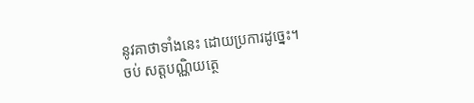នូវគាថាទាំងនេះ ដោយប្រការដូច្នេះ។
ចប់ សត្តបណ្ណិយត្ថេ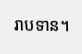រាបទាន។